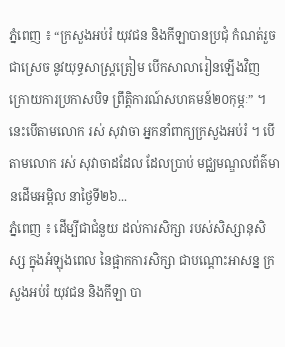ភ្នំពេញ ៖ “ក្រសួងអប់រំ យុវជន និងកីឡាបានប្រជុំ កំណត់រួចជាស្រេច នូវយុទ្ធសាស្ត្រត្រៀម បើកសាលារៀនឡើងវិញ ក្រោយការប្រកាសបិទ ព្រឹត្តិការណ៍សហគមន៍២០កុម្ភៈ” ។ នេះបើតាមលោក រស់ សុវាចា អ្នកនាំពាក្យក្រសួងអប់រំ ។ បើតាមលោក រស់ សុវាចាដដែល ដែលប្រាប់ មជ្ឈមណ្ឌលព័ត៌មានដើមអម្ពិល នាថ្ងៃទី២៦...
ភ្នំពេញ ៖ ដើម្បីជាជំនួយ ដល់ការសិក្សា របស់សិស្សានុសិស្ស ក្នុងអំឡុងពេល នៃផ្អាកការសិក្សា ជាបណ្តោះអាសន្ន ក្រសួងអប់រំ យុវជន និងកីឡា បា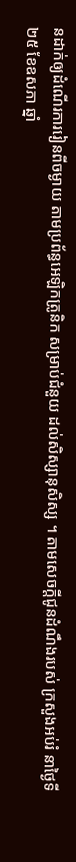នដាក់ឲ្យដំណើរការរៀនពីចម្ងាយ តាមប្រព័ន្ធអេឡិកត្រូនិក សម្រាប់ជំនួយ ដល់សិស្សានុសិស្ស ។ តាមសេចក្ដីជូនដំណឹងរបស់ ក្រសួងអប់រំ នាថ្ងៃទី២៥ ខែឧសភា ឆ្នាំ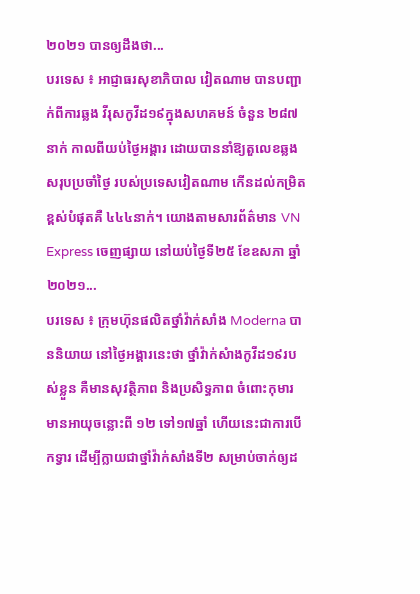២០២១ បានឲ្យដឹងថា...
បរទេស ៖ អាជ្ញាធរសុខាភិបាល វៀតណាម បានបញ្ជាក់ពីការឆ្លង វីរុសកូវីដ១៩ក្នុងសហគមន៍ ចំនួន ២៨៧ នាក់ កាលពីយប់ថ្ងៃអង្គារ ដោយបាននាំឱ្យតួលេខឆ្លង សរុបប្រចាំថ្ងៃ របស់ប្រទេសវៀតណាម កើនដល់កម្រិតខ្ពស់បំផុតគឺ ៤៤៤នាក់។ យោងតាមសារព័ត៌មាន VN Express ចេញផ្សាយ នៅយប់ថ្ងៃទី២៥ ខែឧសភា ឆ្នាំ២០២១...
បរទេស ៖ ក្រុមហ៊ុនផលិតថ្នាំវ៉ាក់សាំង Moderna បាននិយាយ នៅថ្ងៃអង្គារនេះថា ថ្នាំវ៉ាក់សំាងកូវីដ១៩របស់ខ្លួន គឺមានសុវត្ថិភាព និងប្រសិទ្ធភាព ចំពោះកុមារ មានអាយុចន្លោះពី ១២ ទៅ១៧ឆ្នាំ ហើយនេះជាការបើកទ្វារ ដើម្បីក្លាយជាថ្នាំវ៉ាក់សាំងទី២ សម្រាប់ចាក់ឲ្យដ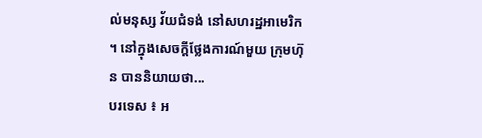ល់មនុស្ស វ័យជំទង់ នៅសហរដ្ឋអាមេរិក ។ នៅក្នុងសេចក្តីថ្លែងការណ៍មួយ ក្រុមហ៊ុន បាននិយាយថា...
បរទេស ៖ អ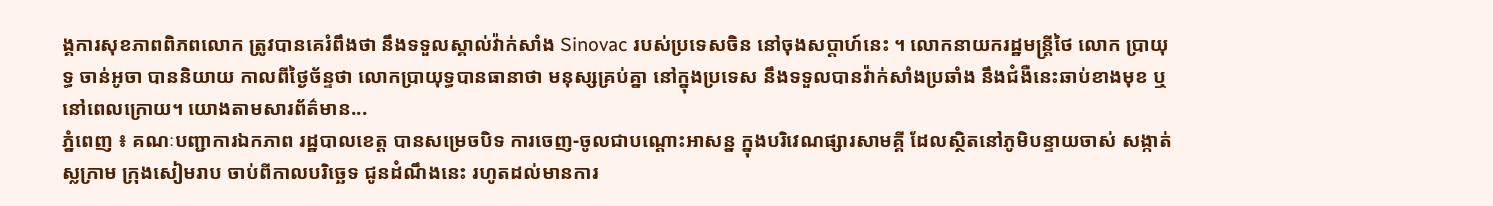ង្គការសុខភាពពិភពលោក ត្រូវបានគេរំពឹងថា នឹងទទួលស្គាល់វ៉ាក់សាំង Sinovac របស់ប្រទេសចិន នៅចុងសប្តាហ៍នេះ ។ លោកនាយករដ្ឋមន្រ្តីថៃ លោក ប្រាយុទ្ធ ចាន់អូចា បាននិយាយ កាលពីថ្ងៃច័ន្ទថា លោកប្រាយុទ្ធបានធានាថា មនុស្សគ្រប់គ្នា នៅក្នុងប្រទេស នឹងទទួលបានវ៉ាក់សាំងប្រឆាំង នឹងជំងឺនេះឆាប់ខាងមុខ ឬនៅពេលក្រោយ។ យោងតាមសារព័ត៌មាន...
ភ្នំពេញ ៖ គណៈបញ្ជាការឯកភាព រដ្ឋបាលខេត្ត បានសម្រេចបិទ ការចេញ-ចូលជាបណ្ដោះអាសន្ន ក្នុងបរិវេណផ្សារសាមគ្គី ដែលស្ថិតនៅភូមិបន្ទាយចាស់ សង្កាត់ស្លក្រាម ក្រុងសៀមរាប ចាប់ពីកាលបរិច្ឆេទ ជូនដំណឹងនេះ រហូតដល់មានការ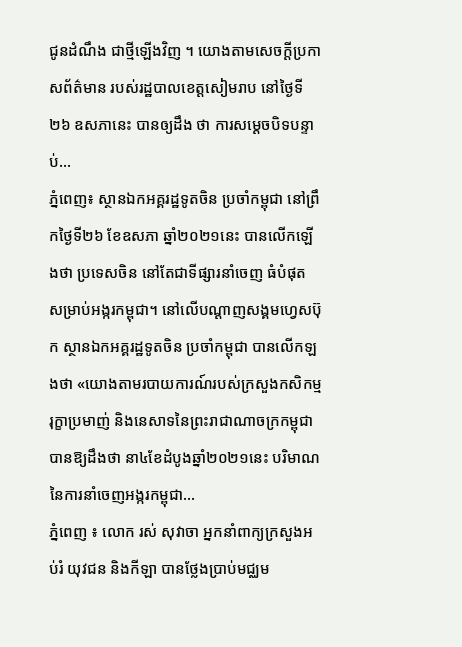ជូនដំណឹង ជាថ្មីឡើងវិញ ។ យោងតាមសេចក្ដីប្រកាសព័ត៌មាន របស់រដ្ឋបាលខេត្តសៀមរាប នៅថ្ងៃទី២៦ ឧសភានេះ បានឲ្យដឹង ថា ការសម្ដេចបិទបន្ទាប់...
ភ្នំពេញ៖ ស្ថានឯកអគ្គរដ្ឋទូតចិន ប្រចាំកម្ពុជា នៅព្រឹកថ្ងៃទី២៦ ខែឧសភា ឆ្នាំ២០២១នេះ បានលើកឡើងថា ប្រទេសចិន នៅតែជាទីផ្សារនាំចេញ ធំបំផុត សម្រាប់អង្ករកម្ពុជា។ នៅលើបណ្ដាញសង្គមហ្វេសប៊ុក ស្ថានឯកអគ្គរដ្ឋទូតចិន ប្រចាំកម្ពុជា បានលើកឡងថា «យោងតាមរបាយការណ៍របស់ក្រសួងកសិកម្ម រុក្ខាប្រមាញ់ និងនេសាទនៃព្រះរាជាណាចក្រកម្ពុជា បានឱ្យដឹងថា នា៤ខែដំបូងឆ្នាំ២០២១នេះ បរិមាណ នៃការនាំចេញអង្ករកម្ពុជា...
ភ្នំពេញ ៖ លោក រស់ សុវាចា អ្នកនាំពាក្យក្រសួងអប់រំ យុវជន និងកីឡា បានថ្លែងប្រាប់មជ្ឈម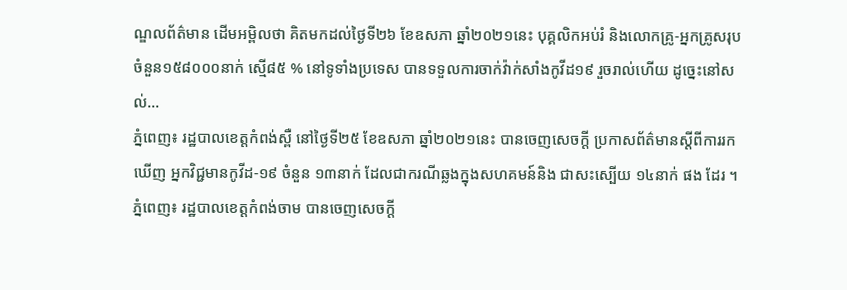ណ្ឌលព័ត៌មាន ដើមអម្ពិលថា គិតមកដល់ថ្ងៃទី២៦ ខែឧសភា ឆ្នាំ២០២១នេះ បុគ្គលិកអប់រំ និងលោកគ្រូ-អ្នកគ្រូសរុប ចំនួន១៥៨០០០នាក់ ស្មើ៨៥ % នៅទូទាំងប្រទេស បានទទួលការចាក់វ៉ាក់សាំងកូវីដ១៩ រួចរាល់ហើយ ដូច្នេះនៅសល់...
ភ្នំពេញ៖ រដ្ឋបាលខេត្តកំពង់ស្ពឺ នៅថ្ងៃទី២៥ ខែឧសភា ឆ្នាំ២០២១នេះ បានចេញសេចក្ដី ប្រកាសព័ត៌មានស្ដីពីការរកឃើញ អ្នកវិជ្ជមានកូវីដ-១៩ ចំនួន ១៣នាក់ ដែលជាករណីឆ្លងក្នុងសហគមន៍និង ជាសះស្បើយ ១៤នាក់ ផង ដែរ ។
ភ្នំពេញ៖ រដ្ឋបាលខេត្តកំពង់ចាម បានចេញសេចក្ដី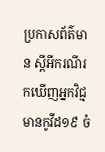ប្រកាសព័ត៌មាន ស្ដីអីករណីរកឃើញអ្នកវិជ្មមានកូវីដ១៩ ចំ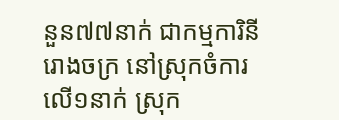នួន៧៧នាក់ ជាកម្មការិនី រោងចក្រ នៅស្រុកចំការលើ១នាក់ ស្រុក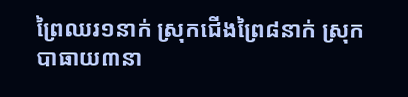ព្រៃឈរ១នាក់ ស្រុកជើងព្រៃ៨នាក់ ស្រុកបាធាយ៣នា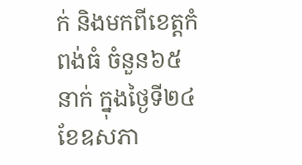ក់ និងមកពីខេត្តកំពង់ធំ ចំនួន៦៥នាក់ ក្នុងថ្ងៃទី២៤ ខែឧសភា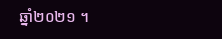ឆ្នាំ២០២១ ។